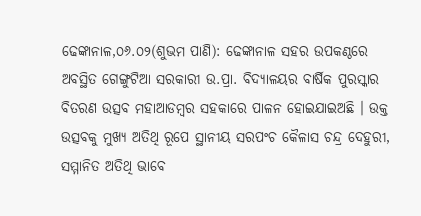ଢେଙ୍କାନାଳ,୦୬.୦୨(ଶୁଭମ ପାଣି): ଢେଙ୍କାନାଳ ସହର ଉପକଣ୍ଠରେ ଅବସ୍ଥିତ ଗେଙ୍ଗୁଟିଆ ସରକାରୀ ଉ.ପ୍ରା. ବିଦ୍ୟାଳୟର ବାର୍ଷିକ ପୁରସ୍କାର ବିତରଣ ଉତ୍ସବ ମହାଆଡମ୍ବର ସହକାରେ ପାଳନ ହୋଇଯାଇଅଛି । ଉକ୍ତ ଉତ୍ସବକୁ ମୁଖ୍ୟ ଅତିଥି ରୂପେ ସ୍ଥାନୀୟ ସରପଂଚ କୈଳାସ ଚନ୍ଦ୍ର ଦେହୁରୀ, ସମ୍ମାନିତ ଅତିଥି ଭାବେ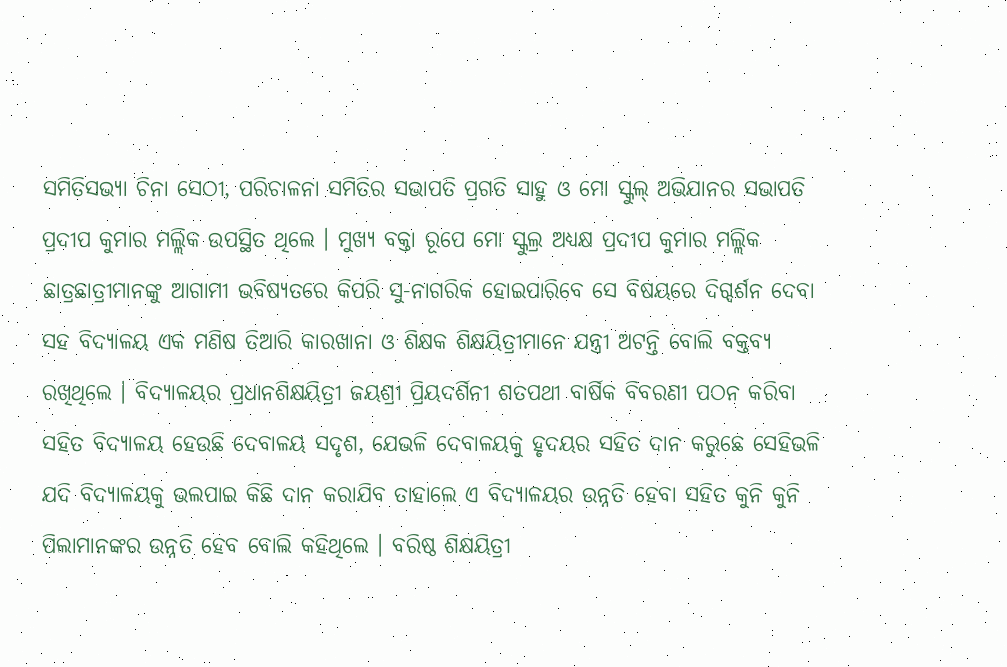ସମିତିସଭ୍ୟା ଚିନା ସେଠୀ, ପରିଚାଳନା ସମିତିର ସଭାପତି ପ୍ରଗତି ସାହୁ ଓ ମୋ ସ୍କୁଲ୍ ଅଭିଯାନର ସଭାପତି ପ୍ରଦୀପ କୁମାର ମଲ୍ଲିକ ଉପସ୍ଥିତ ଥିଲେ । ମୁଖ୍ୟ ବକ୍ତା ରୂପେ ମୋ ସ୍କୁଲ୍ର ଅଧ୍ଯକ୍ଷ ପ୍ରଦୀପ କୁମାର ମଲ୍ଲିକ ଛାତ୍ରଛାତ୍ରୀମାନଙ୍କୁ ଆଗାମୀ ଭବିଷ୍ୟତରେ କିପରି ସୁ-ନାଗରିକ ହୋଇପାରିବେ ସେ ବିଷୟରେ ଦିଗ୍ଦର୍ଶନ ଦେବା ସହ ବିଦ୍ୟାଳୟ ଏକ ମଣିଷ ତିଆରି କାରଖାନା ଓ ଶିକ୍ଷକ ଶିକ୍ଷୟିତ୍ରୀମାନେ ଯନ୍ତ୍ରୀ ଅଟନ୍ତି ବୋଲି ବକ୍ତବ୍ୟ ରଖିଥିଲେ । ବିଦ୍ୟାଳୟର ପ୍ରଧାନଶିକ୍ଷୟିତ୍ରୀ ଜୟଶ୍ରୀ ପ୍ରିୟଦର୍ଶିନୀ ଶତପଥୀ ବାର୍ଷିକ ବିବରଣୀ ପଠନ କରିବା ସହିତ ବିଦ୍ୟାଳୟ ହେଉଛି ଦେବାଳୟ ସଦୃଶ, ଯେଭଳି ଦେବାଳୟକୁ ହୃଦୟର ସହିତ ଦାନ କରୁଛେ ସେହିଭଳି ଯଦି ବିଦ୍ୟାଳୟକୁ ଭଲପାଇ କିଛି ଦାନ କରାଯିବ ତାହାଲେ ଏ ବିଦ୍ୟାଳୟର ଉନ୍ନତି ହେବା ସହିତ କୁନି କୁନି ପିଲାମାନଙ୍କର ଉନ୍ନତି ହେବ ବୋଲି କହିଥିଲେ । ବରିଷ୍ଠ ଶିକ୍ଷୟିତ୍ରୀ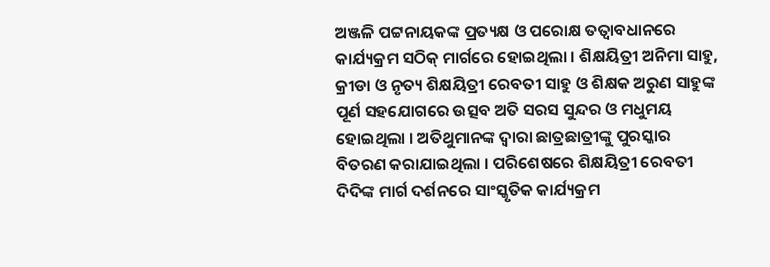ଅଞ୍ଜଳି ପଟ୍ଟନାୟକଙ୍କ ପ୍ରତ୍ୟକ୍ଷ ଓ ପରୋକ୍ଷ ତତ୍ବାବଧାନରେ କାର୍ଯ୍ୟକ୍ରମ ସଠିକ୍ ମାର୍ଗରେ ହୋଇଥିଲା । ଶିକ୍ଷୟିତ୍ରୀ ଅନିମା ସାହୁ, କ୍ରୀଡା ଓ ନୃତ୍ୟ ଶିକ୍ଷୟିତ୍ରୀ ରେବତୀ ସାହୁ ଓ ଶିକ୍ଷକ ଅରୁଣ ସାହୁଙ୍କ ପୂର୍ଣ ସହଯୋଗରେ ଉତ୍ସବ ଅତି ସରସ ସୁନ୍ଦର ଓ ମଧୁମୟ ହୋଇଥିଲା । ଅତିଥୁମାନଙ୍କ ଦ୍ୱାରା ଛାତ୍ରଛାତ୍ରୀଙ୍କୁ ପୁରସ୍କାର ବିତରଣ କରାଯାଇଥିଲା । ପରିଶେଷରେ ଶିକ୍ଷୟିତ୍ରୀ ରେବତୀ ଦିଦିଙ୍କ ମାର୍ଗ ଦର୍ଶନରେ ସାଂସ୍କୃତିକ କାର୍ଯ୍ୟକ୍ରମ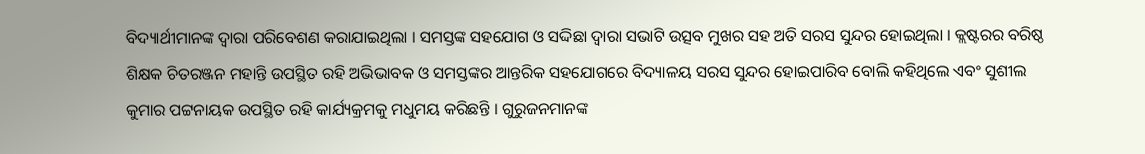ବିଦ୍ୟାର୍ଥୀମାନଙ୍କ ଦ୍ବାରା ପରିବେଶଣ କରାଯାଇଥିଲା । ସମସ୍ତଙ୍କ ସହଯୋଗ ଓ ସଦ୍ଦିଛା ଦ୍ବାରା ସଭାଟି ଉତ୍ସବ ମୁଖର ସହ ଅତି ସରସ ସୁନ୍ଦର ହୋଇଥିଲା । କ୍ଲଷ୍ଟରର ବରିଷ୍ଠ ଶିକ୍ଷକ ଚିତରଞ୍ଜନ ମହାନ୍ତି ଉପସ୍ଥିତ ରହି ଅଭିଭାବକ ଓ ସମସ୍ତଙ୍କର ଆନ୍ତରିକ ସହଯୋଗରେ ବିଦ୍ୟାଳୟ ସରସ ସୁନ୍ଦର ହୋଇପାରିବ ବୋଲି କହିଥିଲେ ଏବଂ ସୁଶୀଲ କୁମାର ପଟ୍ଟନାୟକ ଉପସ୍ଥିତ ରହି କାର୍ଯ୍ୟକ୍ରମକୁ ମଧୁମୟ କରିଛନ୍ତି । ଗୁରୁଜନମାନଙ୍କ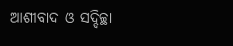ଆଶୀବାଦ ଓ ସଦ୍ଦିଚ୍ଛା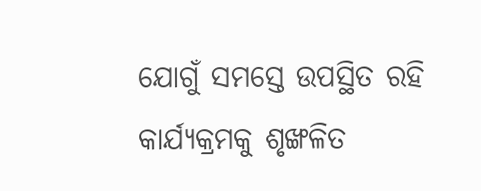ଯୋଗୁଁ ସମସ୍ତେ ଉପସ୍ଥିତ ରହି କାର୍ଯ୍ୟକ୍ରମକୁ ଶୃଙ୍ଖଳିତ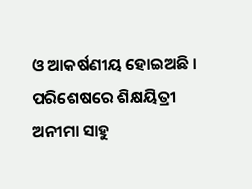ଓ ଆକର୍ଷଣୀୟ ହୋଇଅଛି । ପରିଶେଷରେ ଶିକ୍ଷୟିତ୍ରୀ ଅନୀମା ସାହୁ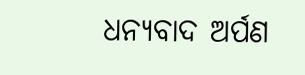ଧନ୍ୟବାଦ ଅର୍ପଣ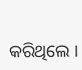କରିଥିଲେ ।